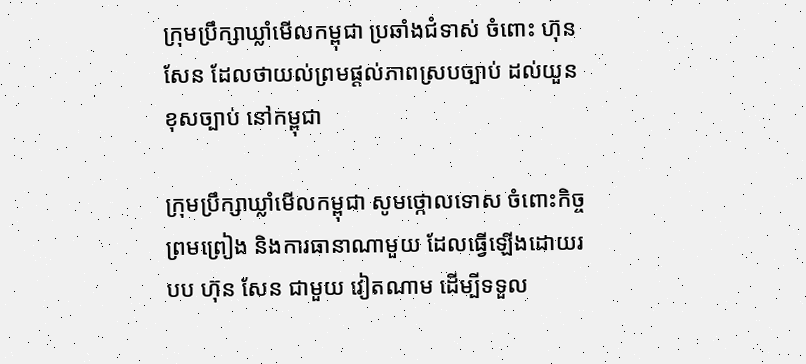ក្រុមប្រឹក្សាឃ្លាំមើលកម្ពុជា ប្រឆាំងជំទាស់ ចំពោះ ហ៊ុន សែន ដែលថាយល់ព្រមផ្ដល់ភាពស្របច្បាប់ ដល់យួនខុសច្បាប់ នៅកម្ពុជា

ក្រុមប្រឹក្សាឃ្លាំមើលកម្ពុជា សូមថ្កោលទោស ចំពោះកិច្ចព្រមព្រៀង និងការធានាណាមួយ ដែលធ្វើឡើងដោយរបប ហ៊ុន សែន ជាមួយ វៀតណាម ដើម្បីទទួល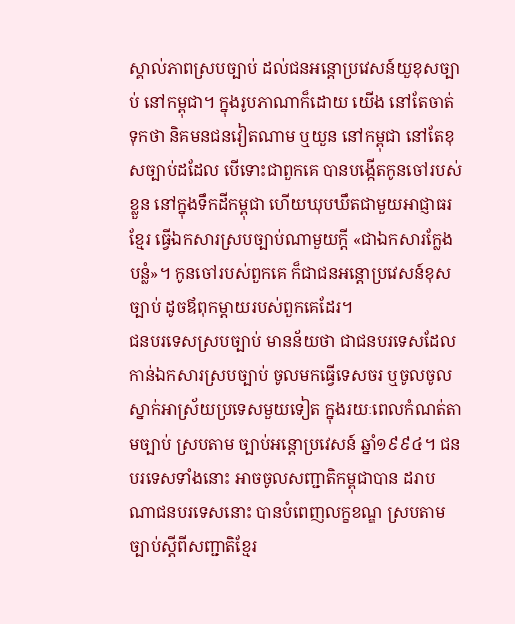ស្គាល់ភាពស្របច្បាប់ ដល់ជនអន្តោប្រវេសន៍យួខុសច្បាប់ នៅកម្ពុជា។ ក្នុងរូបភាណាក៏ដោយ យើង នៅតែចាត់ទុកថា និគមនជនវៀតណាម ឬយួន នៅកម្ពុជា នៅតែខុសច្បាប់ដដែល បើទោះជាពួកគេ បានបង្កើតកូនចៅរបស់ខ្លួន នៅក្នុងទឹកដីកម្ពុជា ហើយឃុបឃឹតជាមួយអាជ្ញាធរខ្មែរ ធ្វើឯកសារស្របច្បាប់ណាមួយក្តី «ជាឯកសារក្លែងបន្លំ»។ កូនចៅរបស់ពួកគេ ក៏ជាជនអន្តោប្រវេសន៍ខុសច្បាប់ ដូចឪពុកម្តាយរបស់ពួកគេដែរ។
ជនបរទេសស្របច្បាប់ មានន័យថា ជាជនបរទេសដែលកាន់ឯកសារស្របច្បាប់ ចូលមកធ្វើទេសចរ ឬចូលចូលស្នាក់អាស្រ័យប្រទេសមួយទៀត ក្នុងរយៈពេលកំណត់តាមច្បាប់ ស្របតាម ច្បាប់អន្តោប្រវេសន៍ ឆ្នាំ១៩៩៤។ ជនបរទេសទាំងនោះ អាចចូលសញ្ជាតិកម្ពុជាបាន ដរាបណាជនបរទេសនោះ បានបំពេញលក្ខខណ្ឌ ស្របតាម ច្បាប់ស្តីពីសញ្ជាតិខ្មែរ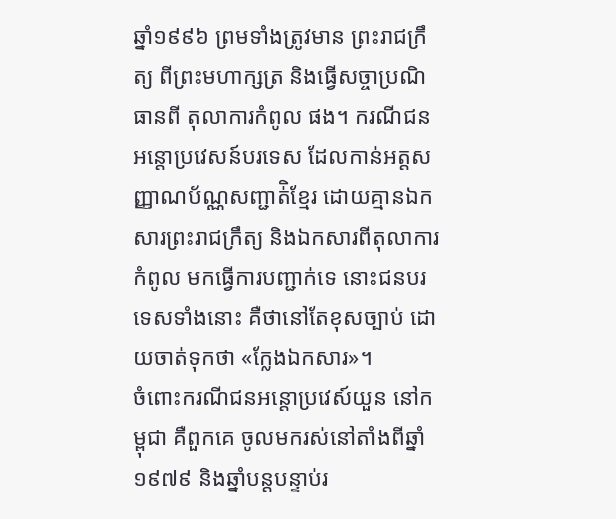ឆ្នាំ១៩៩៦ ព្រមទាំងត្រូវមាន ព្រះរាជក្រឹត្យ ពីព្រះមហាក្សត្រ និងធ្វើសច្ចាប្រណិធានពី តុលាការកំពូល ផង។ ករណីជនអន្តោប្រវេសន៍បរទេស ដែលកាន់អត្តសញ្ញាណប័ណ្ណសញ្ជាត់ិខ្មែរ ដោយគ្មានឯកសារព្រះរាជក្រឹត្យ និងឯកសារពីតុលាការកំពូល មកធ្វើការបញ្ជាក់ទេ នោះជនបរទេសទាំងនោះ គឺថានៅតែខុសច្បាប់ ដោយចាត់ទុកថា «ក្លែងឯកសារ»។
ចំពោះករណីជនអន្តោប្រវេស៍យួន នៅកម្ពុជា គឺពួកគេ ចូលមករស់នៅតាំងពីឆ្នាំ១៩៧៩ និងឆ្នាំបន្តបន្ទាប់រ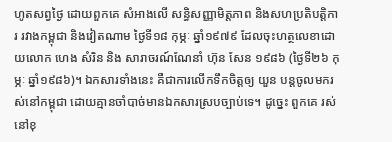ហូតសព្វថ្ងៃ ដោយពួកគេ សំអាងលើ សន្ធិសញ្ញាមិត្តភាព និងសហប្រតិបត្តិការ រវាងកម្ពុជា និងវៀតណាម ថ្ងៃទី១៨ កុម្ភៈ ឆ្នាំ១៩៧៩ ដែលចុះហត្ថលេខាដោយលោក ហេង សំរិន និង សារាចរណ៍ណែនាំ ហ៊ុន សែន ១៩៨៦ (ថ្ងៃទី២៦ កុម្ភៈ ឆ្នាំ១៩៨៦)។ ឯកសារទាំងនេះ គឺជាការលើកទឹកចិត្តឲ្យ យួន បន្តចូលមករស់នៅកម្ពុជា ដោយគ្មានចាំបាច់មានឯកសារស្របច្បាប់ទេ។ ដូច្នេះ ពួកគេ រស់នៅខុ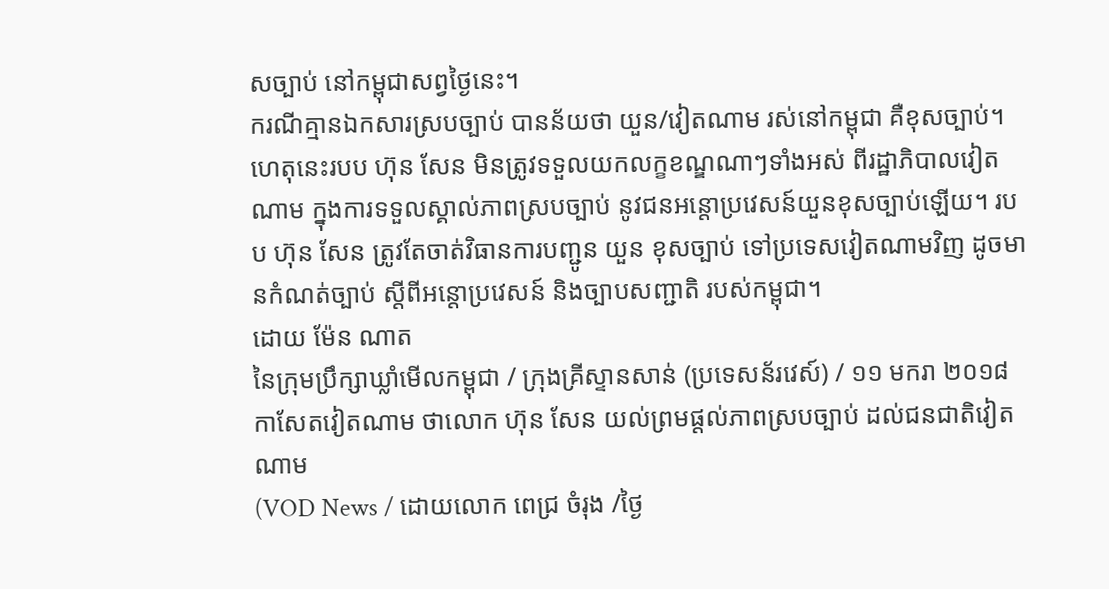សច្បាប់ នៅកម្ពុជាសព្វថ្ងៃនេះ។
ករណីគ្មានឯកសារស្របច្បាប់ បានន័យថា យួន/វៀតណាម រស់នៅកម្ពុជា គឺខុសច្បាប់។ ហេតុនេះរបប ហ៊ុន សែន មិនត្រូវទទួលយកលក្ខខណ្ឌណាៗទាំងអស់ ពីរដ្ឋាភិបាលវៀតណាម ក្នុងការទទួលស្គាល់ភាពស្របច្បាប់ នូវជនអន្តោប្រវេសន៍យួនខុសច្បាប់ឡើយ។ របប ហ៊ុន សែន ត្រូវតែចាត់វិធានការបញ្ជូន យួន ខុសច្បាប់ ទៅប្រទេសវៀតណាមវិញ ដូចមានកំណត់ច្បាប់ ស្តីពីអន្តោប្រវេសន៍ និងច្បាបសញ្ជាតិ របស់កម្ពុជា។
ដោយ ម៉ែន ណាត
នៃក្រុមប្រឹក្សាឃ្លាំមើលកម្ពុជា / ក្រុងគ្រីស្ទានសាន់ (ប្រទេសន័រវេស៍) / ១១ មករា ២០១៨
កាសែតវៀតណាម ថាលោក ហ៊ុន សែន យល់ព្រមផ្ដល់ភាពស្របច្បាប់ ដល់ជនជាតិវៀតណាម
(VOD News / ដោយលោក ពេជ្រ ចំរុង /ថ្ងៃ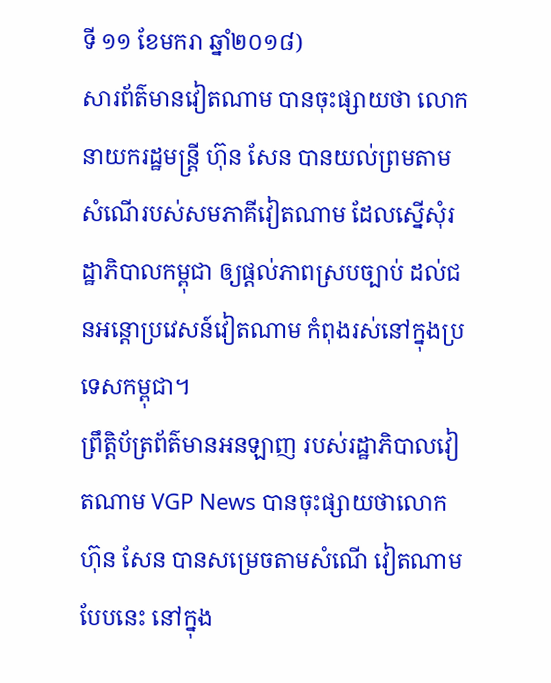ទី ១១ ខែមករា ឆ្នាំ២០១៨)
សារព័ត៌មានវៀតណាម បានចុះផ្សាយថា លោកនាយករដ្ឋមន្ត្រី ហ៊ុន សែន បានយល់ព្រមតាមសំណើរបស់សមភាគីវៀតណាម ដែលស្នើសុំរដ្ឋាភិបាលកម្ពុជា ឲ្យផ្ដល់ភាពស្របច្បាប់ ដល់ជនអន្តោប្រវេសន៍វៀតណាម កំពុងរស់នៅក្នុងប្រទេសកម្ពុជា។
ព្រឹត្តិប័ត្រព័ត៌មានអនឡាញ របស់រដ្ឋាភិបាលវៀតណាម VGP News បានចុះផ្សាយថាលោក ហ៊ុន សែន បានសម្រេចតាមសំណើ វៀតណាម បែបនេះ នៅក្នុង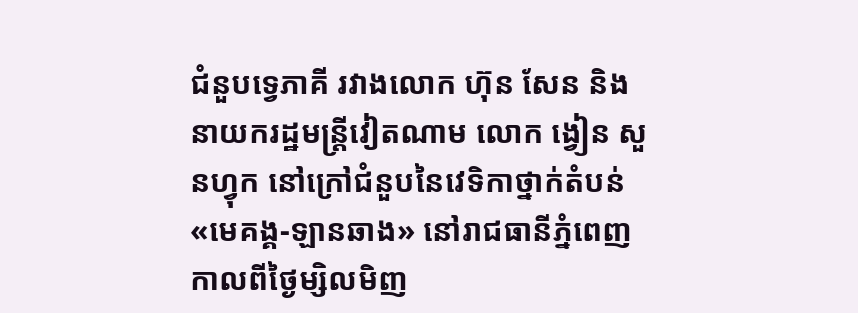ជំនួបទ្វេភាគី រវាងលោក ហ៊ុន សែន និងនាយករដ្ឋមន្ត្រីវៀតណាម លោក ង្វៀន សួនហ្វុក នៅក្រៅជំនួបនៃវេទិកាថ្នាក់តំបន់ «មេគង្គ-ឡានឆាង» នៅរាជធានីភ្នំពេញ កាលពីថ្ងៃម្សិលមិញ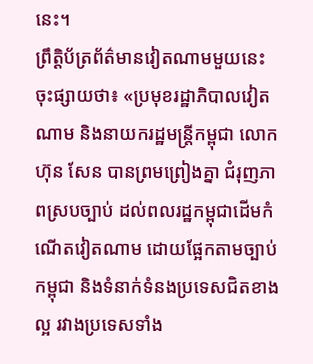នេះ។
ព្រឹត្តិប័ត្រព័ត៌មានវៀតណាមមួយនេះ ចុះផ្សាយថា៖ «ប្រមុខរដ្ឋាភិបាលវៀតណាម និងនាយករដ្ឋមន្ដ្រីកម្ពុជា លោក ហ៊ុន សែន បានព្រមព្រៀងគ្នា ជំរុញភាពស្របច្បាប់ ដល់ពលរដ្ឋកម្ពុជាដើមកំណើតវៀតណាម ដោយផ្អែកតាមច្បាប់កម្ពុជា និងទំនាក់ទំនងប្រទេសជិតខាងល្អ រវាងប្រទេសទាំង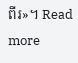ពីរ»។ Read more